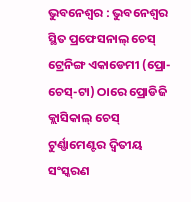ଭୁବନେଶ୍ୱର : ଭୁବନେଶ୍ୱର ସ୍ଥିତ ପ୍ରଫେସନାଲ୍ ଚେସ୍ ଟ୍ରେନିଙ୍ଗ ଏକାଡେମୀ (ପ୍ରୋ-ଚେସ୍-ଟା) ଠାରେ ପ୍ରୋଡିଜି କ୍ଲାସିକାଲ୍ ଚେସ୍ ଟୁର୍ଣ୍ଣାମେଣ୍ଟର ଦ୍ଵିତୀୟ ସଂସ୍କରଣ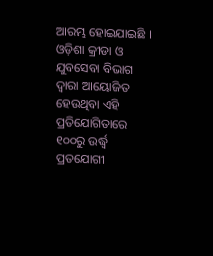ଆରମ୍ଭ ହୋଇଯାଇଛି । ଓଡ଼ିଶା କ୍ରୀଡା ଓ ଯୁବସେବା ବିଭାଗ ଦ୍ୱାରା ଆୟୋଜିତ ହେଉଥିବା ଏହି ପ୍ରତିଯୋଗିତାରେ ୧୦୦ରୁ ଉର୍ଦ୍ଧ୍ୱ ପ୍ରତଯୋଗୀ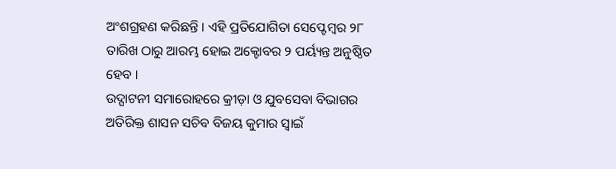ଅଂଶଗ୍ରହଣ କରିଛନ୍ତି । ଏହି ପ୍ରତିଯୋଗିତା ସେପ୍ଟେମ୍ବର ୨୮ ତାରିଖ ଠାରୁ ଆରମ୍ଭ ହୋଇ ଅକ୍ଟୋବର ୨ ପର୍ୟ୍ୟନ୍ତ ଅନୁଷ୍ଠିତ ହେବ ।
ଉଦ୍ଘାଟନୀ ସମାରୋହରେ କ୍ରୀଡ଼ା ଓ ଯୁବସେବା ବିଭାଗର ଅତିରିକ୍ତ ଶାସନ ସଚିବ ବିଜୟ କୁମାର ସ୍ୱାଇଁ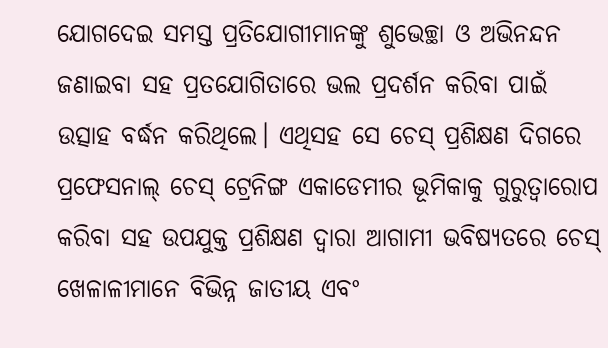ଯୋଗଦେଇ ସମସ୍ତ ପ୍ରତିଯୋଗୀମାନଙ୍କୁ ଶୁଭେଚ୍ଛା ଓ ଅଭିନନ୍ଦନ ଜଣାଇବା ସହ ପ୍ରତଯୋଗିତାରେ ଭଲ ପ୍ରଦର୍ଶନ କରିବା ପାଇଁ ଉତ୍ସାହ ବର୍ଦ୍ଧନ କରିଥିଲେ। ଏଥିସହ ସେ ଚେସ୍ ପ୍ରଶିକ୍ଷଣ ଦିଗରେ ପ୍ରଫେସନାଲ୍ ଚେସ୍ ଟ୍ରେନିଙ୍ଗ ଏକାଡେମୀର ଭୂମିକାକୁ ଗୁରୁତ୍ୱାରୋପ କରିବା ସହ ଉପଯୁକ୍ତ ପ୍ରଶିକ୍ଷଣ ଦ୍ୱାରା ଆଗାମୀ ଭବିଷ୍ୟତରେ ଚେସ୍ ଖେଳାଳୀମାନେ ବିଭିନ୍ନ ଜାତୀୟ ଏବଂ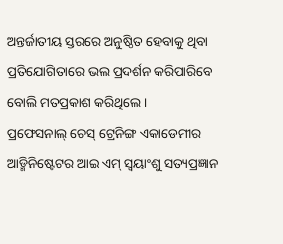ଅନ୍ତର୍ଜାତୀୟ ସ୍ତରରେ ଅନୁଷ୍ଠିତ ହେବାକୁ ଥିବା ପ୍ରତିଯୋଗିତାରେ ଭଲ ପ୍ରଦର୍ଶନ କରିପାରିବେ ବୋଲି ମତପ୍ରକାଶ କରିଥିଲେ ।
ପ୍ରଫେସନାଲ୍ ଚେସ୍ ଟ୍ରେନିଙ୍ଗ ଏକାଡେମୀର ଆଡ୍ମିନିଷ୍ଟେଟର ଆଇ ଏମ୍ ସ୍ଵୟାଂଶୁ ସତ୍ୟପ୍ରଜ୍ଞାନ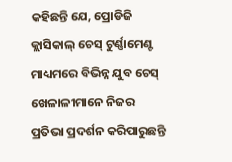କହିଛନ୍ତି ଯେ, ପ୍ରୋଡିଜି କ୍ଲାସିକାଲ୍ ଚେସ୍ ଟୁର୍ଣ୍ଣାମେଣ୍ଟ ମାଧ୍ୟମରେ ବିଭିନ୍ନ ଯୁବ ଚେସ୍ ଖେଳାଳୀମାନେ ନିଜର ପ୍ରତିଭା ପ୍ରଦର୍ଶନ କରିପାରୁଛନ୍ତି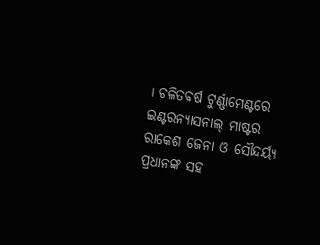। ଚଳିତବର୍ଷ ଟୁର୍ଣ୍ଣାମେଣ୍ଟରେ ଇଣ୍ଟରନ୍ୟାସନାଲ୍ ମାଷ୍ଟର ରାକେଶ ଜେନା ଓ ସୌନ୍ଦର୍ୟ୍ୟ ପ୍ରଧାନଙ୍କ ସହ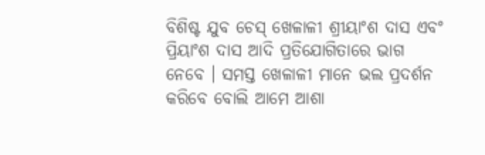ବିଶିଷ୍ଟ ଯୁବ ଚେସ୍ ଖେଳାଳୀ ଶ୍ରୀୟାଂଶ ଦାସ ଏବଂ ପ୍ରିୟାଂଶ ଦାସ ଆଦି ପ୍ରତିଯୋଗିତାରେ ଭାଗ ନେବେ । ସମସ୍ତ ଖେଳାଳୀ ମାନେ ଭଲ ପ୍ରଦର୍ଶନ କରିବେ ବୋଲି ଆମେ ଆଶା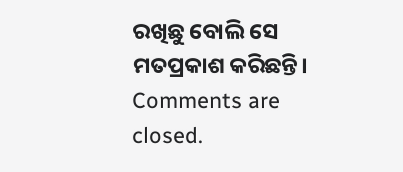ରଖିଛୁ ବୋଲି ସେ ମତପ୍ରକାଶ କରିଛନ୍ତି।
Comments are closed.